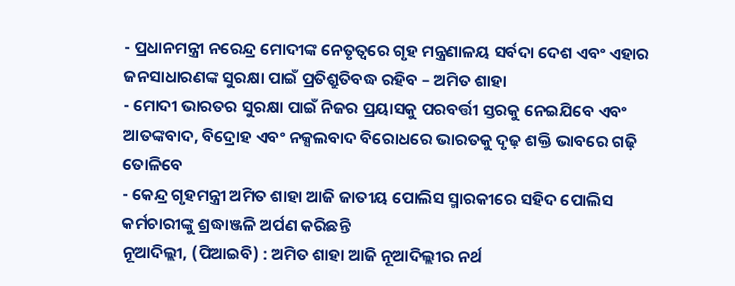- ପ୍ରଧାନମନ୍ତ୍ରୀ ନରେନ୍ଦ୍ର ମୋଦୀଙ୍କ ନେତୃତ୍ୱରେ ଗୃହ ମନ୍ତ୍ରଣାଳୟ ସର୍ବଦା ଦେଶ ଏବଂ ଏହାର ଜନସାଧାରଣଙ୍କ ସୁରକ୍ଷା ପାଇଁ ପ୍ରତିଶ୍ରୁତିବଦ୍ଧ ରହିବ – ଅମିତ ଶାହା
- ମୋଦୀ ଭାରତର ସୁରକ୍ଷା ପାଇଁ ନିଜର ପ୍ରୟାସକୁ ପରବର୍ତ୍ତୀ ସ୍ତରକୁ ନେଇଯିବେ ଏବଂ ଆତଙ୍କବାଦ, ବିଦ୍ରୋହ ଏବଂ ନକ୍ସଲବାଦ ବିରୋଧରେ ଭାରତକୁ ଦୃଢ଼ ଶକ୍ତି ଭାବରେ ଗଢ଼ି ତୋଳିବେ
- କେନ୍ଦ୍ର ଗୃହମନ୍ତ୍ରୀ ଅମିତ ଶାହା ଆଜି ଜାତୀୟ ପୋଲିସ ସ୍ମାରକୀରେ ସହିଦ ପୋଲିସ କର୍ମଚାରୀଙ୍କୁ ଶ୍ରଦ୍ଧାଞ୍ଜଳି ଅର୍ପଣ କରିଛନ୍ତି
ନୂଆଦିଲ୍ଲୀ, (ପିଆଇବି) : ଅମିତ ଶାହା ଆଜି ନୂଆଦିଲ୍ଲୀର ନର୍ଥ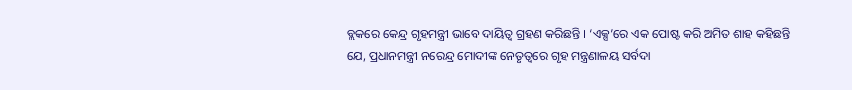ବ୍ଲକରେ କେନ୍ଦ୍ର ଗୃହମନ୍ତ୍ରୀ ଭାବେ ଦାୟିତ୍ୱ ଗ୍ରହଣ କରିଛନ୍ତି । ‘ଏକ୍ସ’ରେ ଏକ ପୋଷ୍ଟ କରି ଅମିତ ଶାହ କହିଛନ୍ତି ଯେ, ପ୍ରଧାନମନ୍ତ୍ରୀ ନରେନ୍ଦ୍ର ମୋଦୀଙ୍କ ନେତୃତ୍ୱରେ ଗୃହ ମନ୍ତ୍ରଣାଳୟ ସର୍ବଦା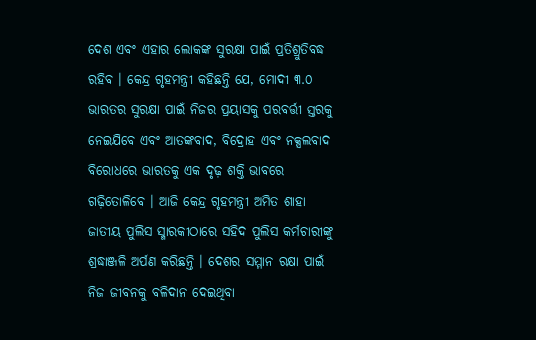ଦେଶ ଏବଂ ଏହାର ଲୋକଙ୍କ ସୁରକ୍ଷା ପାଇଁ ପ୍ରତିଶ୍ରୁତିବଦ୍ଧ ରହିବ । କେନ୍ଦ୍ର ଗୃହମନ୍ତ୍ରୀ କହିଛନ୍ତି ଯେ, ମୋଦୀ ୩.୦ ଭାରତର ସୁରକ୍ଷା ପାଇଁ ନିଜର ପ୍ରୟାସକୁ ପରବର୍ତ୍ତୀ ସ୍ତରକୁ ନେଇଯିବେ ଏବଂ ଆତଙ୍କବାଦ, ବିଦ୍ରୋହ ଏବଂ ନକ୍ସଲବାଦ ବିରୋଧରେ ଭାରତକୁ ଏକ ଦୃଢ଼ ଶକ୍ତି ଭାବରେ ଗଢ଼ିତୋଳିବେ । ଆଜି କେନ୍ଦ୍ର ଗୃହମନ୍ତ୍ରୀ ଅମିତ ଶାହା ଜାତୀୟ ପୁଲିସ ସ୍ମାରକୀଠାରେ ସହିଦ ପୁଲିସ କର୍ମଚାରୀଙ୍କୁ ଶ୍ରଦ୍ଧାଞ୍ଜଳି ଅର୍ପଣ କରିଛନ୍ତି । ଦେଶର ସମ୍ମାନ ରକ୍ଷା ପାଇଁ ନିଜ ଜୀବନକୁ ବଳିଦାନ ଦେଇଥିବା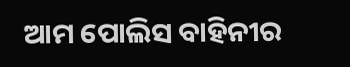ଆମ ପୋଲିସ ବାହିନୀର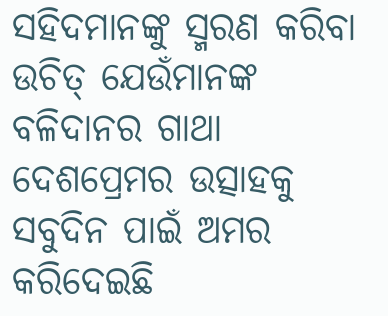ସହିଦମାନଙ୍କୁ ସ୍ମରଣ କରିବା ଉଚିତ୍ ଯେଉଁମାନଙ୍କ ବଳିଦାନର ଗାଥା ଦେଶପ୍ରେମର ଉତ୍ସାହକୁ ସବୁଦିନ ପାଇଁ ଅମର କରିଦେଇଛି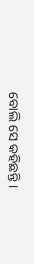ବୋଲି ସେ କହିଛନ୍ତି ।